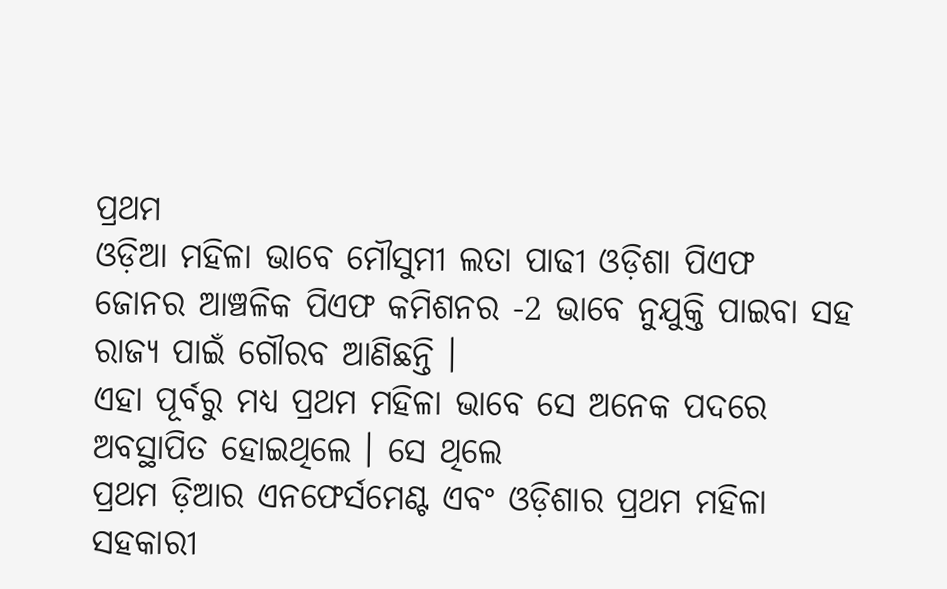ପ୍ରଥମ
ଓଡ଼ିଆ ମହିଳା ଭାବେ ମୌସୁମୀ ଲତା ପାଢୀ ଓଡ଼ିଶା ପିଏଫ
ଜୋନର ଆଞ୍ଚଳିକ ପିଏଫ କମିଶନର -2 ଭାବେ ନୁଯୁକ୍ତି ପାଇବା ସହ ରାଜ୍ୟ ପାଇଁ ଗୌରବ ଆଣିଛନ୍ତି ।
ଏହା ପୂର୍ବରୁ ମଧ୍ୟ ପ୍ରଥମ ମହିଳା ଭାବେ ସେ ଅନେକ ପଦରେ ଅବସ୍ଥାପିତ ହୋଇଥିଲେ । ସେ ଥିଲେ
ପ୍ରଥମ ଡ଼ିଆର ଏନଫେର୍ସମେଣ୍ଟ ଏବଂ ଓଡ଼ିଶାର ପ୍ରଥମ ମହିଳା ସହକାରୀ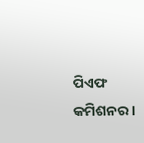ପିଏଫ କମିଶନର ।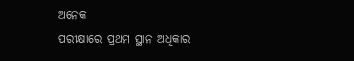ଅନେକ
ପରୀକ୍ଷାରେ ପ୍ରଥମ ସ୍ଥାନ ଅଧିକାର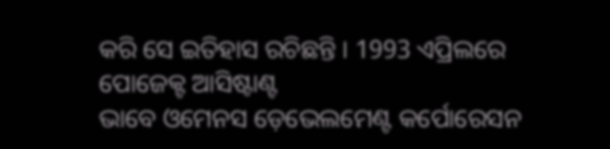କରି ସେ ଇତିହାସ ରଚିଛନ୍ତି । 1993 ଏପ୍ରିଲରେ ପୋଜେକ୍ଟ ଆସିଷ୍ଟାଣ୍ଟ
ଭାବେ ଓମେନସ ଡ଼େଭେଲମେଣ୍ଟ କର୍ପୋରେସନ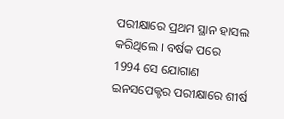ପରୀକ୍ଷାରେ ପ୍ରଥମ ସ୍ଥାନ ହାସଲ କରିଥିଲେ । ବର୍ଷକ ପରେ
1994 ସେ ଯୋଗାଣ ଇନସପେକ୍ଟର ପରୀକ୍ଷାରେ ଶୀର୍ଷ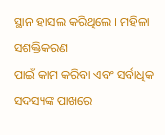ସ୍ଥାନ ହାସଲ କରିଥିଲେ । ମହିଳା ସଶକ୍ତିକରଣ
ପାଇଁ କାମ କରିବା ଏବଂ ସର୍ବାଧିକ ସଦସ୍ୟଙ୍କ ପାଖରେ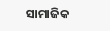ସାମାଜିକ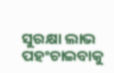ସୁରକ୍ଷା ଲାଭ ପହଂଚାଇବାକୁ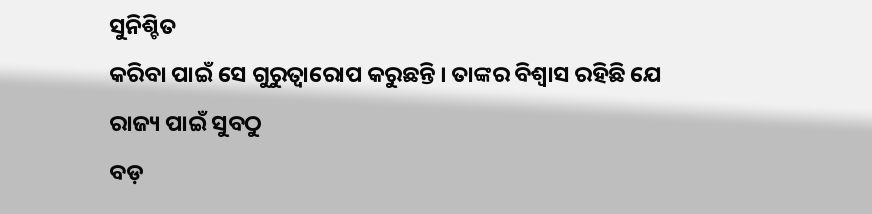ସୁନିଶ୍ଚିତ
କରିବା ପାଇଁ ସେ ଗୁରୁତ୍ବାରୋପ କରୁଛନ୍ତି । ତାଙ୍କର ବିଶ୍ବାସ ରହିଛି ଯେ ରାଜ୍ୟ ପାଇଁ ସୁବଠୁ
ବଡ଼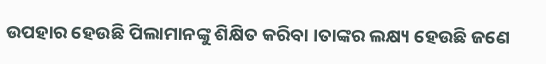ଉପହାର ହେଉଛି ପିଲାମାନଙ୍କୁ ଶିକ୍ଷିତ କରିବା ।ତାଙ୍କର ଲକ୍ଷ୍ୟ ହେଉଛି ଜଣେ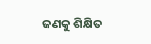ଜଣକୁ ଶିକ୍ଷିତ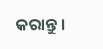କରାନ୍ତୁ ।